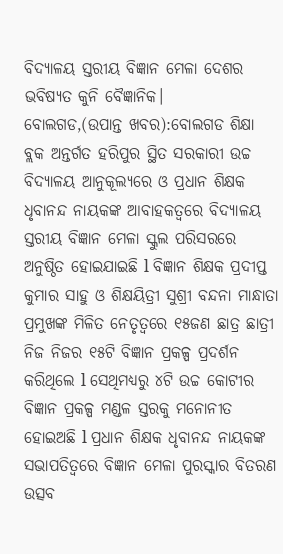ବିଦ୍ୟାଳୟ ସ୍ତରୀୟ ବିଜ୍ଞାନ ମେଳା ଦେଶର ଭବିଷ୍ୟତ କୁନି ବୈଜ୍ଞାନିକ।
ବୋଲଗଡ,(ଉପାନ୍ତ ଖବର):ବୋଲଗଡ ଶିକ୍ଷା ବ୍ଲକ ଅନ୍ତର୍ଗତ ହରିପୁର ସ୍ଥିତ ସରକାରୀ ଉଚ୍ଚ ବିଦ୍ୟାଳୟ ଆନୁକୂଲ୍ୟରେ ଓ ପ୍ରଧାନ ଶିକ୍ଷକ ଧୃବାନନ୍ଦ ନାୟକଙ୍କ ଆବାହକତ୍ୱରେ ବିଦ୍ୟାଳୟ ସ୍ତରୀୟ ବିଜ୍ଞାନ ମେଳା ସ୍କୁଲ ପରିସରରେ ଅନୁଷ୍ଠିତ ହୋଇଯାଇଛି l ବିଜ୍ଞାନ ଶିକ୍ଷକ ପ୍ରଦୀପ୍ତ କୁମାର ସାହୁ ଓ ଶିକ୍ଷୟିତ୍ରୀ ସୁଶ୍ରୀ ବନ୍ଦନା ମାନ୍ଧାତା ପ୍ରମୁଖଙ୍କ ମିଳିତ ନେତୃତ୍ୱରେ ୧୫ଜଣ ଛାତ୍ର ଛାତ୍ରୀ ନିଜ ନିଜର ୧୫ଟି ବିଜ୍ଞାନ ପ୍ରକଳ୍ପ ପ୍ରଦର୍ଶନ କରିଥିଲେ l ସେଥିମଧ୍ୟରୁ ୪ଟି ଉଚ୍ଚ କୋଟୀର ବିଜ୍ଞାନ ପ୍ରକଳ୍ପ ମଣ୍ଡଳ ସ୍ତରକୁ ମନୋନୀତ ହୋଇଅଛି l ପ୍ରଧାନ ଶିକ୍ଷକ ଧୃବାନନ୍ଦ ନାୟକଙ୍କ ସଭାପତିତ୍ବରେ ବିଜ୍ଞାନ ମେଳା ପୁରସ୍କାର ବିତରଣ ଉତ୍ସବ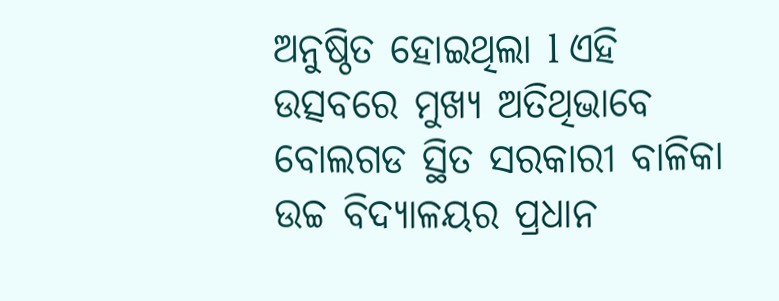ଅନୁଷ୍ଠିତ ହୋଇଥିଲା l ଏହି ଉତ୍ସବରେ ମୁଖ୍ୟ ଅତିଥିଭାବେ ବୋଲଗଡ ସ୍ଥିତ ସରକାରୀ ବାଳିକା ଉଚ୍ଚ ବିଦ୍ୟାଳୟର ପ୍ରଧାନ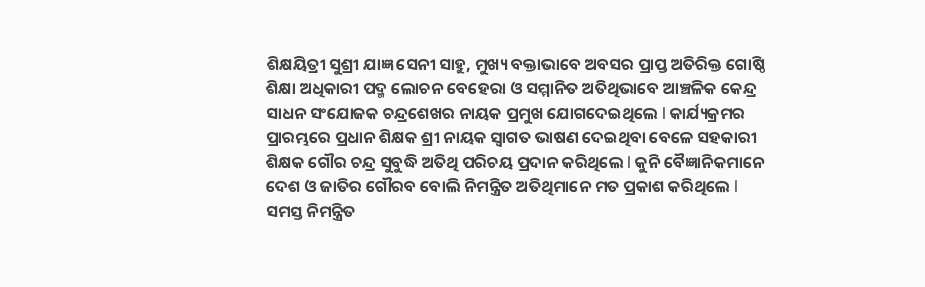ଶିକ୍ଷୟିତ୍ରୀ ସୁଶ୍ରୀ ଯାଜ୍ଞ ସେନୀ ସାହୁ, ମୁଖ୍ୟ ବକ୍ତାଭାବେ ଅବସର ପ୍ରାପ୍ତ ଅତିରିକ୍ତ ଗୋଷ୍ଠି ଶିକ୍ଷା ଅଧିକାରୀ ପଦ୍ମ ଲୋଚନ ବେହେରା ଓ ସମ୍ମାନିତ ଅତିଥିଭାବେ ଆଞ୍ଚଳିକ କେନ୍ଦ୍ର ସାଧନ ସଂଯୋଜକ ଚନ୍ଦ୍ରଶେଖର ନାୟକ ପ୍ରମୁଖ ଯୋଗଦେଇଥିଲେ l କାର୍ଯ୍ୟକ୍ରମର ପ୍ରାରମ୍ଭରେ ପ୍ରଧାନ ଶିକ୍ଷକ ଶ୍ରୀ ନାୟକ ସ୍ୱାଗତ ଭାଷଣ ଦେଇଥିବା ବେଳେ ସହକାରୀ ଶିକ୍ଷକ ଗୌର ଚନ୍ଦ୍ର ସୁବୁଦ୍ଧି ଅତିଥି ପରିଚୟ ପ୍ରଦାନ କରିଥିଲେ l କୁନି ବୈଜ୍ଞାନିକମାନେ ଦେଶ ଓ ଜାତିର ଗୌରବ ବୋଲି ନିମନ୍ତ୍ରିତ ଅତିଥିମାନେ ମତ ପ୍ରକାଶ କରିଥିଲେ l ସମସ୍ତ ନିମନ୍ତ୍ରିତ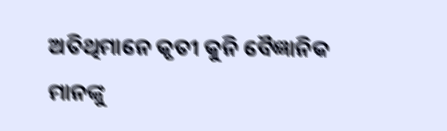ଅତିଥିମାନେ କୃତୀ କୁନି ବୈଜ୍ଞାନିକ ମାନଙ୍କୁ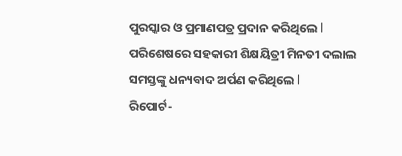ପୁରସ୍କାର ଓ ପ୍ରମାଣପତ୍ର ପ୍ରଦାନ କରିଥିଲେ l ପରିଶେଷରେ ସହକାରୀ ଶିକ୍ଷୟିତ୍ରୀ ମିନତୀ ଦଲାଲ ସମସ୍ତଙ୍କୁ ଧନ୍ୟବାଦ ଅର୍ପଣ କରିଥିଲେ l
ରିପୋର୍ଟ-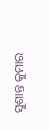ସୁଶାନ୍ତ କୁମାର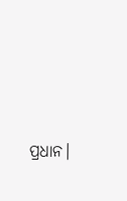ପ୍ରଧାନ।